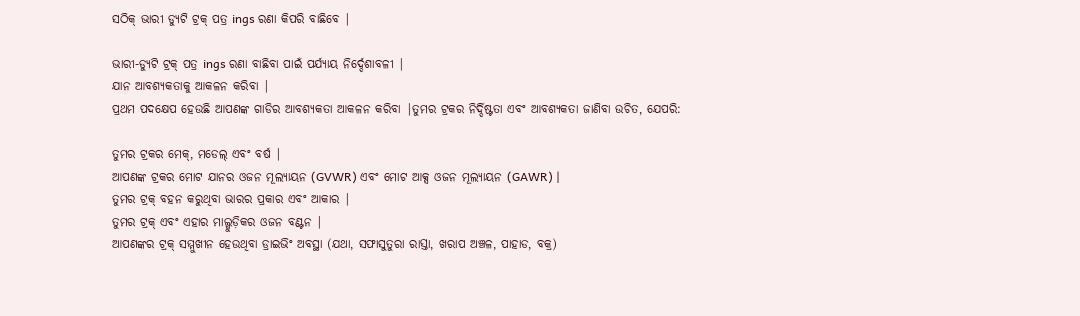ସଠିକ୍ ଭାରୀ ଡ୍ୟୁଟି ଟ୍ରକ୍ ପତ୍ର ings ରଣା କିପରି ବାଛିବେ |

ଭାରୀ-ଡ୍ୟୁଟି ଟ୍ରକ୍ ପତ୍ର ings ରଣା ବାଛିବା ପାଇଁ ପର୍ଯ୍ୟାୟ ନିର୍ଦ୍ଦେଶାବଳୀ |
ଯାନ ଆବଶ୍ୟକତାକୁ ଆକଳନ କରିବା |
ପ୍ରଥମ ପଦକ୍ଷେପ ହେଉଛି ଆପଣଙ୍କ ଗାଡିର ଆବଶ୍ୟକତା ଆକଳନ କରିବା |ତୁମର ଟ୍ରକର ନିର୍ଦ୍ଦିଷ୍ଟତା ଏବଂ ଆବଶ୍ୟକତା ଜାଣିବା ଉଚିତ, ଯେପରି:

ତୁମର ଟ୍ରକର ମେକ୍, ମଡେଲ୍ ଏବଂ ବର୍ଷ |
ଆପଣଙ୍କ ଟ୍ରକର ମୋଟ ଯାନର ଓଜନ ମୂଲ୍ୟାୟନ (GVWR) ଏବଂ ମୋଟ ଆକ୍ସ ଓଜନ ମୂଲ୍ୟାୟନ (GAWR) |
ତୁମର ଟ୍ରକ୍ ବହନ କରୁଥିବା ଭାରର ପ୍ରକାର ଏବଂ ଆକାର |
ତୁମର ଟ୍ରକ୍ ଏବଂ ଏହାର ମାଲ୍ଗୁଡ଼ିକର ଓଜନ ବଣ୍ଟନ |
ଆପଣଙ୍କର ଟ୍ରକ୍ ସମ୍ମୁଖୀନ ହେଉଥିବା ଡ୍ରାଇଭିଂ ଅବସ୍ଥା (ଯଥା, ସଫାସୁତୁରା ରାସ୍ତା, ଖରାପ ଅଞ୍ଚଳ, ପାହାଡ, ବକ୍ର)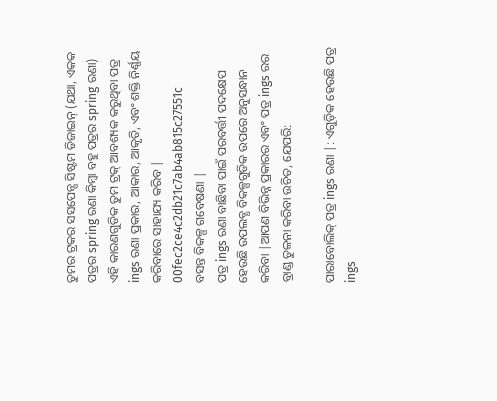ତୁମର ଟ୍ରକର ସସପେନ୍ସ ସିଷ୍ଟମ ଡିଜାଇନ୍ (ଯଥା, ଏକକ ପତ୍ରର spring ରଣା କିମ୍ବା ବହୁ ପତ୍ରର spring ରଣା)
ଏହି କାରଣଗୁଡିକ ତୁମ ଟ୍ରକ୍ ଆବଶ୍ୟକ କରୁଥିବା ପତ୍ର ings ରଣା ପ୍ରକାର, ଆକାର, ଆକୃତି, ଏବଂ ଶକ୍ତି ନିର୍ଣ୍ଣୟ କରିବାରେ ସାହାଯ୍ୟ କରିବ |
00fec2ce4c2db21c7ab4ab815c27551c
ବସନ୍ତ ବିକଳ୍ପ ଗବେଷଣା |
ପତ୍ର ings ରଣା ବାଛିବା ପାଇଁ ପରବର୍ତ୍ତୀ ପଦକ୍ଷେପ ହେଉଛି ଉପଲବ୍ଧ ବିକଳ୍ପଗୁଡିକ ଉପରେ ଅନୁସନ୍ଧାନ କରିବା |ଆପଣ ବିଭିନ୍ନ ପ୍ରକାରର ଏବଂ ପତ୍ର ings ରର ବ୍ରାଣ୍ଡ ତୁଳନା କରିବା ଉଚିତ, ଯେପରି:

ପାରାବୋଲିକ୍ ପତ୍ର ings ରଣା |: ଏଗୁଡ଼ିକ ହେଉଛି ପତ୍ର ings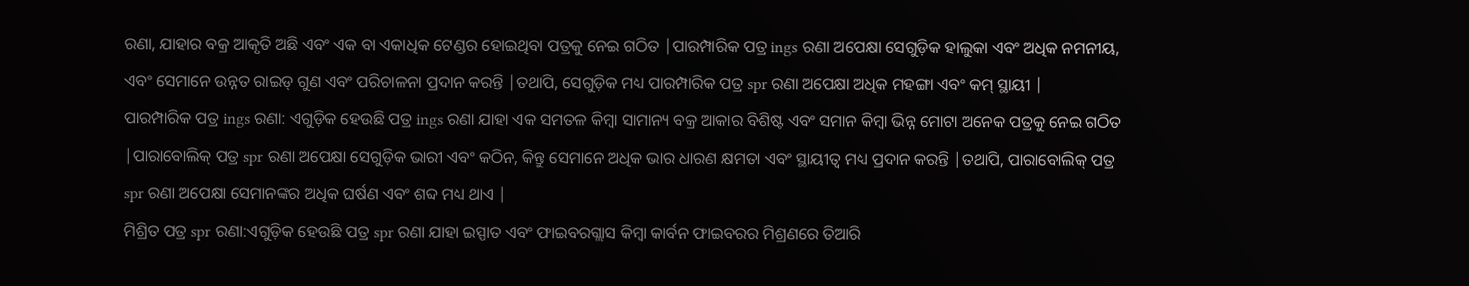ରଣା, ଯାହାର ବକ୍ର ଆକୃତି ଅଛି ଏବଂ ଏକ ବା ଏକାଧିକ ଟେଣ୍ଡର ହୋଇଥିବା ପତ୍ରକୁ ନେଇ ଗଠିତ |ପାରମ୍ପାରିକ ପତ୍ର ings ରଣା ଅପେକ୍ଷା ସେଗୁଡ଼ିକ ହାଲୁକା ଏବଂ ଅଧିକ ନମନୀୟ, ଏବଂ ସେମାନେ ଉନ୍ନତ ରାଇଡ୍ ଗୁଣ ଏବଂ ପରିଚାଳନା ପ୍ରଦାନ କରନ୍ତି |ତଥାପି, ସେଗୁଡ଼ିକ ମଧ୍ୟ ପାରମ୍ପାରିକ ପତ୍ର spr ରଣା ଅପେକ୍ଷା ଅଧିକ ମହଙ୍ଗା ଏବଂ କମ୍ ସ୍ଥାୟୀ |
ପାରମ୍ପାରିକ ପତ୍ର ings ରଣା: ଏଗୁଡ଼ିକ ହେଉଛି ପତ୍ର ings ରଣା ଯାହା ଏକ ସମତଳ କିମ୍ବା ସାମାନ୍ୟ ବକ୍ର ଆକାର ବିଶିଷ୍ଟ ଏବଂ ସମାନ କିମ୍ବା ଭିନ୍ନ ମୋଟା ଅନେକ ପତ୍ରକୁ ନେଇ ଗଠିତ |ପାରାବୋଲିକ୍ ପତ୍ର spr ରଣା ଅପେକ୍ଷା ସେଗୁଡ଼ିକ ଭାରୀ ଏବଂ କଠିନ, କିନ୍ତୁ ସେମାନେ ଅଧିକ ଭାର ଧାରଣ କ୍ଷମତା ଏବଂ ସ୍ଥାୟୀତ୍ୱ ମଧ୍ୟ ପ୍ରଦାନ କରନ୍ତି |ତଥାପି, ପାରାବୋଲିକ୍ ପତ୍ର spr ରଣା ଅପେକ୍ଷା ସେମାନଙ୍କର ଅଧିକ ଘର୍ଷଣ ଏବଂ ଶବ୍ଦ ମଧ୍ୟ ଥାଏ |
ମିଶ୍ରିତ ପତ୍ର spr ରଣା:ଏଗୁଡ଼ିକ ହେଉଛି ପତ୍ର spr ରଣା ଯାହା ଇସ୍ପାତ ଏବଂ ଫାଇବରଗ୍ଲାସ କିମ୍ବା କାର୍ବନ ଫାଇବରର ମିଶ୍ରଣରେ ତିଆରି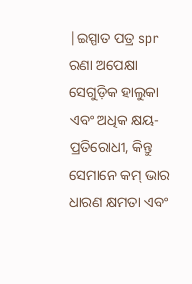|ଇସ୍ପାତ ପତ୍ର spr ରଣା ଅପେକ୍ଷା ସେଗୁଡ଼ିକ ହାଲୁକା ଏବଂ ଅଧିକ କ୍ଷୟ-ପ୍ରତିରୋଧୀ, କିନ୍ତୁ ସେମାନେ କମ୍ ଭାର ଧାରଣ କ୍ଷମତା ଏବଂ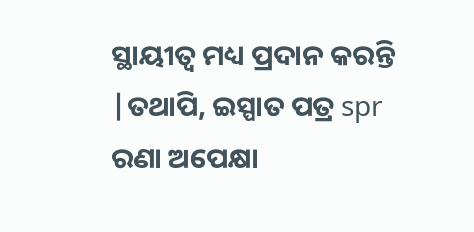ସ୍ଥାୟୀତ୍ୱ ମଧ୍ୟ ପ୍ରଦାନ କରନ୍ତି |ତଥାପି, ଇସ୍ପାତ ପତ୍ର spr ରଣା ଅପେକ୍ଷା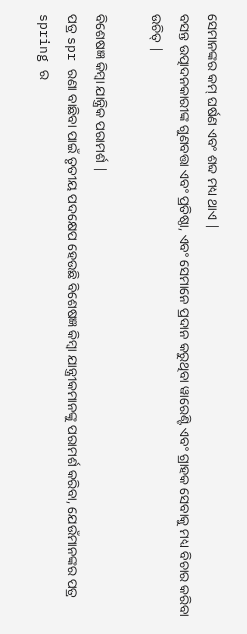ସେମାନଙ୍କର କମ୍ ଘର୍ଷଣ ଏବଂ ଶବ୍ଦ ମଧ୍ୟ ଥାଏ |
ବସନ୍ତ ଉତ୍ପାଦନକାରୀଙ୍କ ଗୁଣବତ୍ତା ଏବଂ ପ୍ରତିଷ୍ଠା, ଏବଂ ସେମାନେ ପ୍ରଦାନ କରୁଥିବା ୱାରେଣ୍ଟି ଏବଂ ଗ୍ରାହକ ସେବାକୁ ମଧ୍ୟ ବିଚାର କରିବା ଉଚିତ୍ |

ବିଶେଷଜ୍ଞ କିମ୍ବା ଯାନ୍ତ୍ରିକ ପରାମର୍ଶ |
ପତ୍ର spr ରଣା ବାଛିବା ପାଇଁ ତୃତୀୟ ପଦକ୍ଷେପ ହେଉଛି ବିଶେଷଜ୍ଞ କିମ୍ବା ଯାନ୍ତ୍ରୀକମାନଙ୍କୁ ପରାମର୍ଶ କରିବା, ଯେଉଁମାନଙ୍କର ପତ୍ର spring ର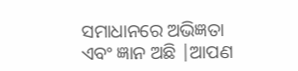ସମାଧାନରେ ଅଭିଜ୍ଞତା ଏବଂ ଜ୍ଞାନ ଅଛି |ଆପଣ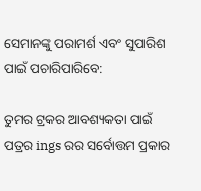ସେମାନଙ୍କୁ ପରାମର୍ଶ ଏବଂ ସୁପାରିଶ ପାଇଁ ପଚାରିପାରିବେ:

ତୁମର ଟ୍ରକର ଆବଶ୍ୟକତା ପାଇଁ ପତ୍ରର ings ରର ସର୍ବୋତ୍ତମ ପ୍ରକାର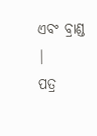ଏବଂ ବ୍ରାଣ୍ଡ |
ପତ୍ର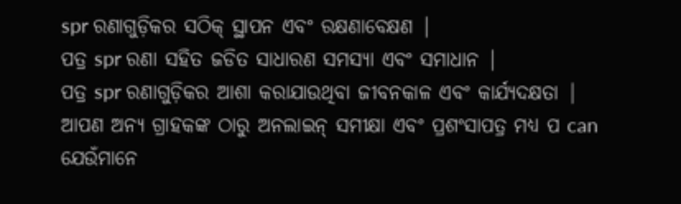spr ରଣାଗୁଡ଼ିକର ସଠିକ୍ ସ୍ଥାପନ ଏବଂ ରକ୍ଷଣାବେକ୍ଷଣ |
ପତ୍ର spr ରଣା ସହିତ ଜଡିତ ସାଧାରଣ ସମସ୍ୟା ଏବଂ ସମାଧାନ |
ପତ୍ର spr ରଣାଗୁଡ଼ିକର ଆଶା କରାଯାଉଥିବା ଜୀବନକାଳ ଏବଂ କାର୍ଯ୍ୟଦକ୍ଷତା |
ଆପଣ ଅନ୍ୟ ଗ୍ରାହକଙ୍କ ଠାରୁ ଅନଲାଇନ୍ ସମୀକ୍ଷା ଏବଂ ପ୍ରଶଂସାପତ୍ର ମଧ୍ୟ ପ can ଯେଉଁମାନେ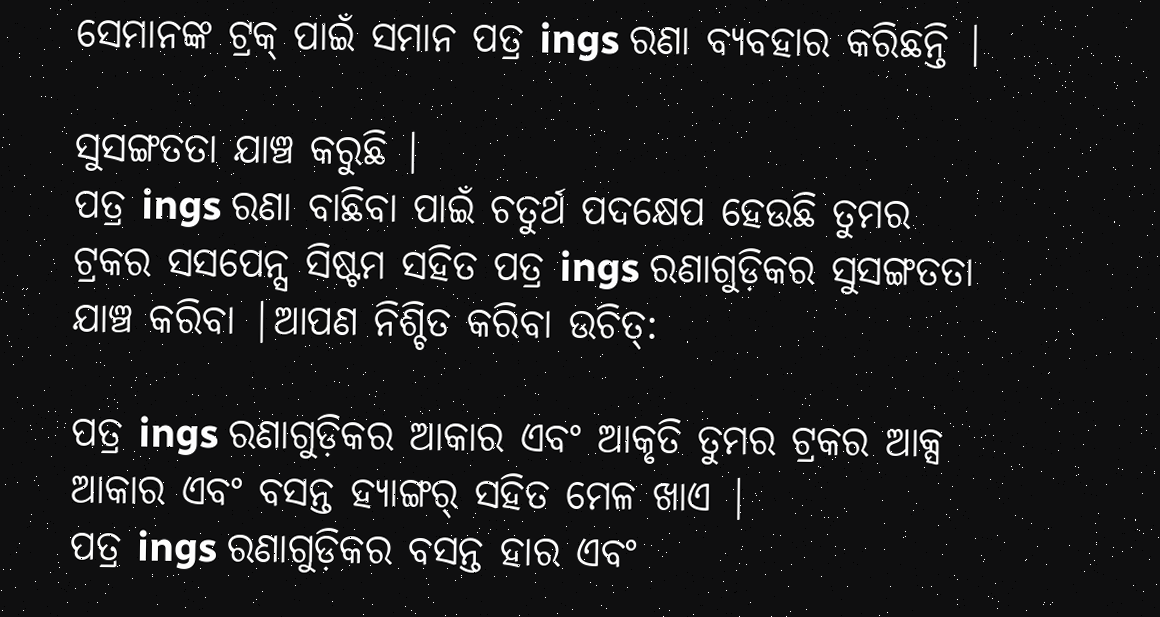ସେମାନଙ୍କ ଟ୍ରକ୍ ପାଇଁ ସମାନ ପତ୍ର ings ରଣା ବ୍ୟବହାର କରିଛନ୍ତି |

ସୁସଙ୍ଗତତା ଯାଞ୍ଚ କରୁଛି |
ପତ୍ର ings ରଣା ବାଛିବା ପାଇଁ ଚତୁର୍ଥ ପଦକ୍ଷେପ ହେଉଛି ତୁମର ଟ୍ରକର ସସପେନ୍ସ ସିଷ୍ଟମ ସହିତ ପତ୍ର ings ରଣାଗୁଡ଼ିକର ସୁସଙ୍ଗତତା ଯାଞ୍ଚ କରିବା |ଆପଣ ନିଶ୍ଚିତ କରିବା ଉଚିତ୍:

ପତ୍ର ings ରଣାଗୁଡ଼ିକର ଆକାର ଏବଂ ଆକୃତି ତୁମର ଟ୍ରକର ଆକ୍ସ ଆକାର ଏବଂ ବସନ୍ତ ହ୍ୟାଙ୍ଗର୍ ସହିତ ମେଳ ଖାଏ |
ପତ୍ର ings ରଣାଗୁଡ଼ିକର ବସନ୍ତ ହାର ଏବଂ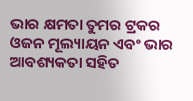ଭାର କ୍ଷମତା ତୁମର ଟ୍ରକର ଓଜନ ମୂଲ୍ୟାୟନ ଏବଂ ଭାର ଆବଶ୍ୟକତା ସହିତ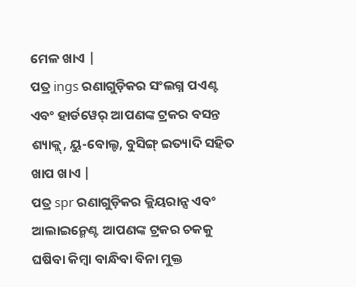ମେଳ ଖାଏ |
ପତ୍ର ings ରଣାଗୁଡ଼ିକର ସଂଲଗ୍ନ ପଏଣ୍ଟ ଏବଂ ହାର୍ଡୱେର୍ ଆପଣଙ୍କ ଟ୍ରକର ବସନ୍ତ ଶ୍ୟାକ୍ଲ୍, ୟୁ-ବୋଲ୍ଟ, ବୁସିଙ୍ଗ୍ ଇତ୍ୟାଦି ସହିତ ଖାପ ଖାଏ |
ପତ୍ର spr ରଣାଗୁଡ଼ିକର କ୍ଲିୟରାନ୍ସ ଏବଂ ଆଲାଇନ୍ମେଣ୍ଟ ଆପଣଙ୍କ ଟ୍ରକର ଚକକୁ ଘଷିବା କିମ୍ବା ବାନ୍ଧିବା ବିନା ମୁକ୍ତ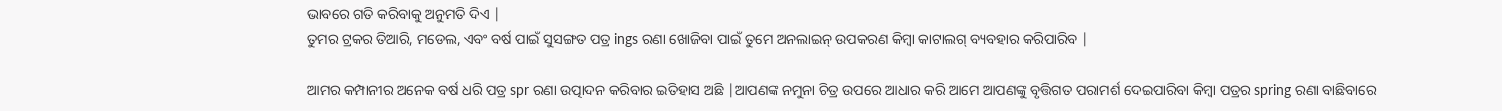ଭାବରେ ଗତି କରିବାକୁ ଅନୁମତି ଦିଏ |
ତୁମର ଟ୍ରକର ତିଆରି, ମଡେଲ, ଏବଂ ବର୍ଷ ପାଇଁ ସୁସଙ୍ଗତ ପତ୍ର ings ରଣା ଖୋଜିବା ପାଇଁ ତୁମେ ଅନଲାଇନ୍ ଉପକରଣ କିମ୍ବା କାଟାଲଗ୍ ବ୍ୟବହାର କରିପାରିବ |

ଆମର କମ୍ପାନୀର ଅନେକ ବର୍ଷ ଧରି ପତ୍ର spr ରଣା ଉତ୍ପାଦନ କରିବାର ଇତିହାସ ଅଛି |ଆପଣଙ୍କ ନମୁନା ଚିତ୍ର ଉପରେ ଆଧାର କରି ଆମେ ଆପଣଙ୍କୁ ବୃତ୍ତିଗତ ପରାମର୍ଶ ଦେଇପାରିବା କିମ୍ବା ପତ୍ରର spring ରଣା ବାଛିବାରେ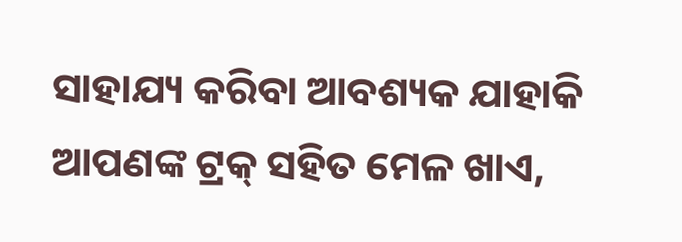ସାହାଯ୍ୟ କରିବା ଆବଶ୍ୟକ ଯାହାକି ଆପଣଙ୍କ ଟ୍ରକ୍ ସହିତ ମେଳ ଖାଏ,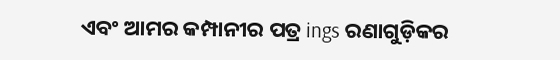ଏବଂ ଆମର କମ୍ପାନୀର ପତ୍ର ings ରଣାଗୁଡ଼ିକର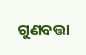ଗୁଣବତ୍ତା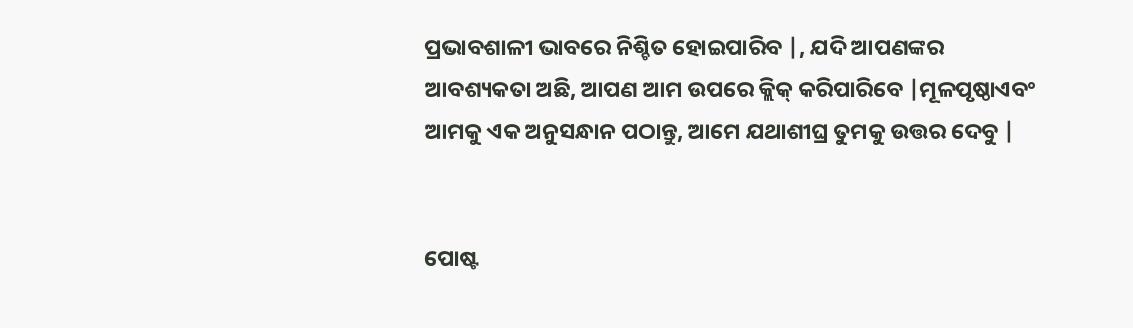ପ୍ରଭାବଶାଳୀ ଭାବରେ ନିଶ୍ଚିତ ହୋଇପାରିବ |, ଯଦି ଆପଣଙ୍କର ଆବଶ୍ୟକତା ଅଛି, ଆପଣ ଆମ ଉପରେ କ୍ଲିକ୍ କରିପାରିବେ |ମୂଳପୃଷ୍ଠାଏବଂ ଆମକୁ ଏକ ଅନୁସନ୍ଧାନ ପଠାନ୍ତୁ, ଆମେ ଯଥାଶୀଘ୍ର ତୁମକୁ ଉତ୍ତର ଦେବୁ |


ପୋଷ୍ଟ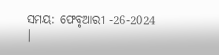ସମୟ: ଫେବୃଆରୀ -26-2024 |